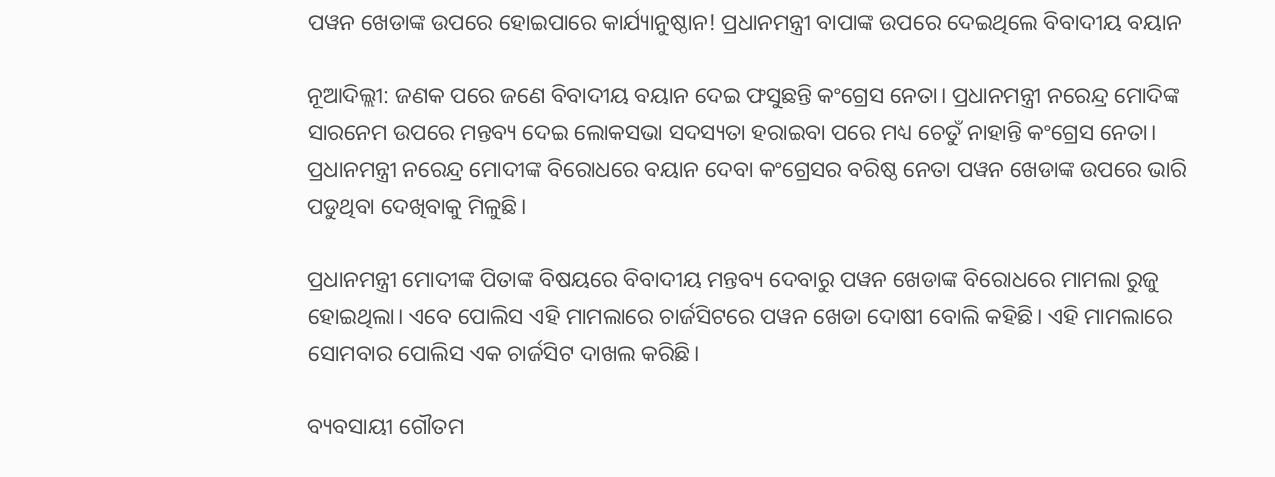ପୱନ ଖେଡାଙ୍କ ଉପରେ ହୋଇପାରେ କାର୍ଯ୍ୟାନୁଷ୍ଠାନ! ପ୍ରଧାନମନ୍ତ୍ରୀ ବାପାଙ୍କ ଉପରେ ଦେଇଥିଲେ ବିବାଦୀୟ ବୟାନ

ନୂଆଦିଲ୍ଲୀ: ଜଣକ ପରେ ଜଣେ ବିବାଦୀୟ ବୟାନ ଦେଇ ଫସୁଛନ୍ତି କଂଗ୍ରେସ ନେତା। ପ୍ରଧାନମନ୍ତ୍ରୀ ନରେନ୍ଦ୍ର ମୋଦିଙ୍କ ସାରନେମ ଉପରେ ମନ୍ତବ୍ୟ ଦେଇ ଲୋକସଭା ସଦସ୍ୟତା ହରାଇବା ପରେ ମଧ୍ୟ ଚେତୁଁ ନାହାନ୍ତି କଂଗ୍ରେସ ନେତା। ପ୍ରଧାନମନ୍ତ୍ରୀ ନରେନ୍ଦ୍ର ମୋଦୀଙ୍କ ବିରୋଧରେ ବୟାନ ଦେବା କଂଗ୍ରେସର ବରିଷ୍ଠ ନେତା ପୱନ ଖେଡାଙ୍କ ଉପରେ ଭାରି ପଡୁଥିବା ଦେଖିବାକୁ ମିଳୁଛି।

ପ୍ରଧାନମନ୍ତ୍ରୀ ମୋଦୀଙ୍କ ପିତାଙ୍କ ବିଷୟରେ ବିବାଦୀୟ ମନ୍ତବ୍ୟ ଦେବାରୁ ପୱନ ଖେଡାଙ୍କ ବିରୋଧରେ ମାମଲା ରୁଜୁ ହୋଇଥିଲା। ଏବେ ପୋଲିସ ଏହି ମାମଲାରେ ଚାର୍ଜସିଟରେ ପୱନ ଖେଡା ଦୋଷୀ ବୋଲି କହିଛି। ଏହି ମାମଲାରେ ସୋମବାର ପୋଲିସ ଏକ ଚାର୍ଜସିଟ ଦାଖଲ କରିଛି।

ବ୍ୟବସାୟୀ ଗୌତମ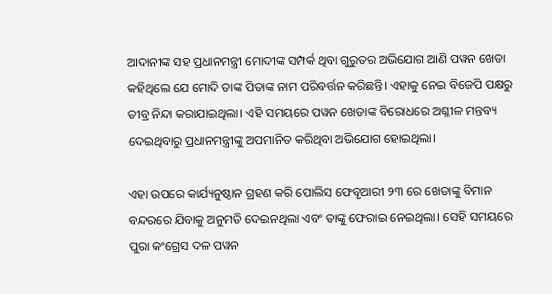ଆଦାନୀଙ୍କ ସହ ପ୍ରଧାନମନ୍ତ୍ରୀ ମୋଦୀଙ୍କ ସମ୍ପର୍କ ଥିବା ଗୁରୁତର ଅଭିଯୋଗ ଆଣି ପୱନ ଖେଡା କହିଥିଲେ ଯେ ମୋଦି ତାଙ୍କ ପିତାଙ୍କ ନାମ ପରିବର୍ତ୍ତନ କରିଛନ୍ତି। ଏହାକୁ ନେଇ ବିଜେପି ପକ୍ଷରୁ ତୀବ୍ର ନିନ୍ଦା କରାଯାଇଥିଲା। ଏହି ସମୟରେ ପୱନ ଖେଡାଙ୍କ ବିରୋଧରେ ଅଶ୍ଳୀଳ ମନ୍ତବ୍ୟ ଦେଇଥିବାରୁ ପ୍ରଧାନମନ୍ତ୍ରୀଙ୍କୁ ଅପମାନିତ କରିଥିବା ଅଭିଯୋଗ ହୋଇଥିଲା।

ଏହା ଉପରେ କାର୍ଯ୍ୟନୁଷ୍ଠାନ ଗ୍ରହଣ କରି ପୋଲିସ ଫେବୃଆରୀ ୨୩ ରେ ଖେଡାଙ୍କୁ ବିମାନ ବନ୍ଦରରେ ଯିବାକୁ ଅନୁମତି ଦେଇନଥିଲା ଏବଂ ତାଙ୍କୁ ଫେରାଇ ନେଇଥିଲା। ସେହି ସମୟରେ ପୁରା କଂଗ୍ରେସ ଦଳ ପୱନ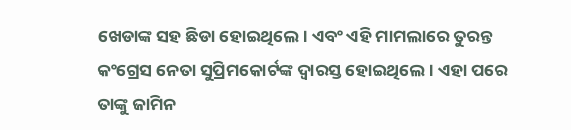ଖେଡାଙ୍କ ସହ ଛିଡା ହୋଇଥିଲେ। ଏବଂ ଏହି ମାମଲାରେ ତୁରନ୍ତ କଂଗ୍ରେସ ନେତା ସୁପ୍ରିମକୋର୍ଟଙ୍କ ଦ୍ୱାରସ୍ତ ହୋଇଥିଲେ। ଏହା ପରେ ତାଙ୍କୁ ଜାମିନ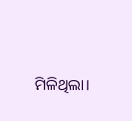ମିଳିଥିଲା।